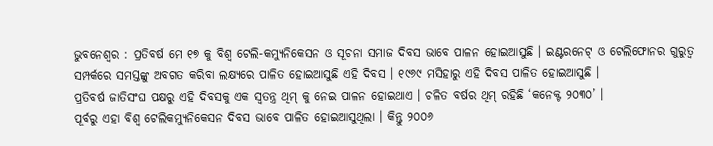ଭୁବନେଶ୍ୱର : ପ୍ରତିବର୍ଷ ମେ ୧୭ କୁ ବିଶ୍ୱ ଟେଲି-କମ୍ୟୁନିକେସନ ଓ ସୂଚନା ସମାଜ ଦିବସ ଭାବେ ପାଳନ ହୋଇଆସୁଛି । ଇଣ୍ଟରନେଟ୍ ଓ ଟେଲିଫୋନର ଗୁରୁତ୍ୱ ସମ୍ପର୍କରେ ସମସ୍ତଙ୍କୁ ଅବଗତ କରିବା ଲକ୍ଷ୍ୟରେ ପାଳିତ ହୋଇଆସୁଛି ଏହି ଦିବସ । ୧୯୬୯ ମସିହାରୁ ଏହି ଦିବସ ପାଳିତ ହୋଇଆସୁଛି ।
ପ୍ରତିବର୍ଷ ଜାତିସଂଘ ପକ୍ଷରୁ ଏହି ଦିବସକୁ ଏକ ସ୍ୱତନ୍ତ୍ର ଥିମ୍ କୁ ନେଇ ପାଳନ ହୋଇଥାଏ । ଚଳିତ ବର୍ଷର ଥିମ୍ ରହିଛି ‘କନେକ୍ଟ ୨୦୩୦’ ।
ପୂର୍ବରୁ ଏହା ବିଶ୍ୱ ଟେଲିକମ୍ୟୁନିକେସନ ଦିବସ ଭାବେ ପାଳିତ ହୋଇଆସୁଥିଲା । କିନ୍ତୁ ୨୦୦୬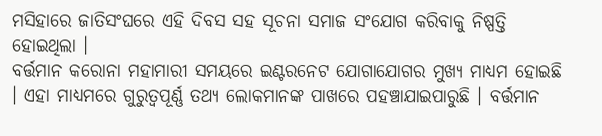ମସିହାରେ ଜାତିସଂଘରେ ଏହି ଦିବସ ସହ ସୂଚନା ସମାଜ ସଂଯୋଗ କରିବାକୁ ନିଷ୍ପତ୍ତି ହୋଇଥିଲା ।
ବର୍ତ୍ତମାନ କରୋନା ମହାମାରୀ ସମୟରେ ଇଣ୍ଟରନେଟ ଯୋଗାଯୋଗର ମୁଖ୍ୟ ମାଧ୍ୟମ ହୋଇଛି । ଏହା ମାଧ୍ୟମରେ ଗୁରୁତ୍ୱପୂର୍ଣ୍ଣ ତଥ୍ୟ ଲୋକମାନଙ୍କ ପାଖରେ ପହଞ୍ଚାଯାଇପାରୁଛି । ବର୍ତ୍ତମାନ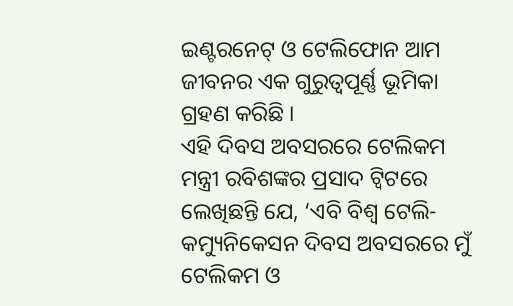ଇଣ୍ଟରନେଟ୍ ଓ ଟେଲିଫୋନ ଆମ ଜୀବନର ଏକ ଗୁରୁତ୍ୱପୂର୍ଣ୍ଣ ଭୂମିକା ଗ୍ରହଣ କରିଛି ।
ଏହି ଦିବସ ଅବସରରେ ଟେଲିକମ ମନ୍ତ୍ରୀ ରବିଶଙ୍କର ପ୍ରସାଦ ଟ୍ୱିଟରେ ଲେଖିଛନ୍ତି ଯେ, ‘ଏବି ବିଶ୍ୱ ଟେଲି-କମ୍ୟୁନିକେସନ ଦିବସ ଅବସରରେ ମୁଁ ଟେଲିକମ ଓ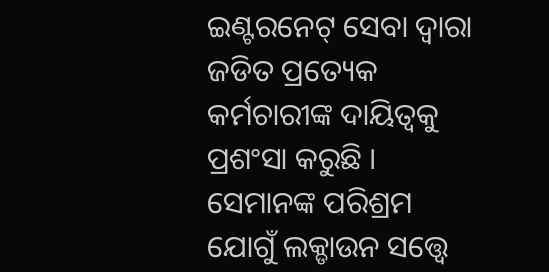ଇଣ୍ଟରନେଟ୍ ସେବା ଦ୍ୱାରା ଜଡିତ ପ୍ରତ୍ୟେକ କର୍ମଚାରୀଙ୍କ ଦାୟିତ୍ୱକୁ ପ୍ରଶଂସା କରୁଛି । ସେମାନଙ୍କ ପରିଶ୍ରମ ଯୋଗୁଁ ଲକ୍ଡାଉନ ସତ୍ତ୍ୱେ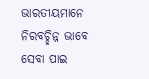ଭାରତୀୟମାନେ ନିରବଚ୍ଛିନ୍ନ ଭାବେ ସେବା ପାଇ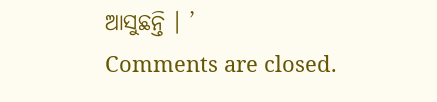ଆସୁଛନ୍ତି । ’
Comments are closed.